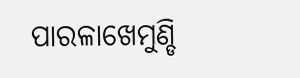ପାରଳାଖେମୁଣ୍ଡି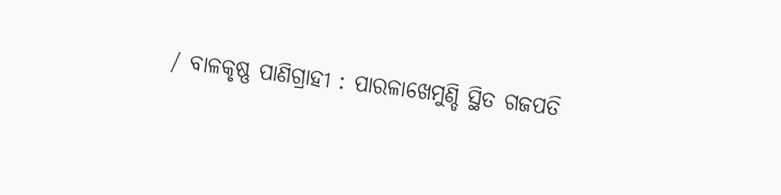/ ବାଳକୃଷ୍ଣ ପାଣିଗ୍ରାହୀ : ପାରଳାଖେମୁଣ୍ଡି ସ୍ଥିତ ଗଜପତି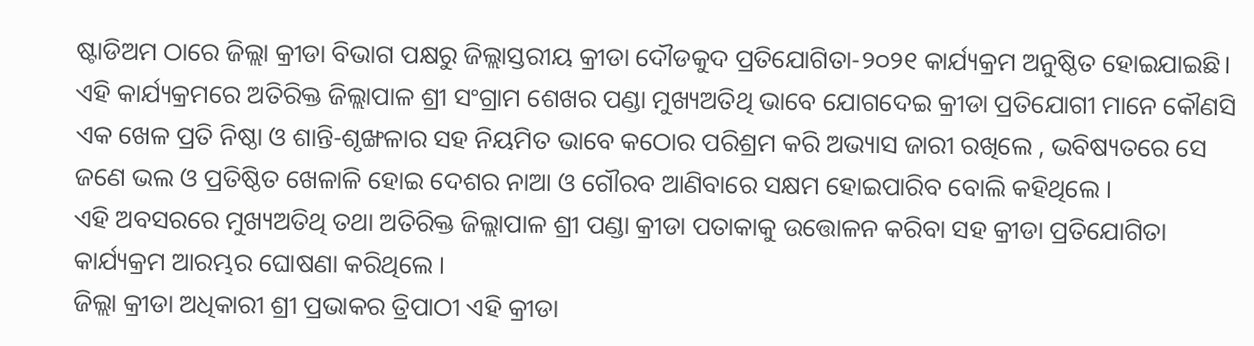ଷ୍ଟାଡିଅମ ଠାରେ ଜିଲ୍ଲା କ୍ରୀଡା ବିଭାଗ ପକ୍ଷରୁ ଜିଲ୍ଲାସ୍ତରୀୟ କ୍ରୀଡା ଦୌଡକୁଦ ପ୍ରତିଯୋଗିତା-୨୦୨୧ କାର୍ଯ୍ୟକ୍ରମ ଅନୁଷ୍ଠିତ ହୋଇଯାଇଛି।
ଏହି କାର୍ଯ୍ୟକ୍ରମରେ ଅତିରିକ୍ତ ଜିଲ୍ଲାପାଳ ଶ୍ରୀ ସଂଗ୍ରାମ ଶେଖର ପଣ୍ଡା ମୁଖ୍ୟଅତିଥି ଭାବେ ଯୋଗଦେଇ କ୍ରୀଡା ପ୍ରତିଯୋଗୀ ମାନେ କୌଣସି ଏକ ଖେଳ ପ୍ରତି ନିଷ୍ଠା ଓ ଶାନ୍ତି-ଶୃଙ୍ଖଳାର ସହ ନିୟମିତ ଭାବେ କଠୋର ପରିଶ୍ରମ କରି ଅଭ୍ୟାସ ଜାରୀ ରଖିଲେ , ଭବିଷ୍ୟତରେ ସେ ଜଣେ ଭଲ ଓ ପ୍ରତିଷ୍ଠିତ ଖେଳାଳି ହୋଇ ଦେଶର ନାଆ ଓ ଗୌରବ ଆଣିବାରେ ସକ୍ଷମ ହୋଇପାରିବ ବୋଲି କହିଥିଲେ ।
ଏହି ଅବସରରେ ମୁଖ୍ୟଅତିଥି ତଥା ଅତିରିକ୍ତ ଜିଲ୍ଲାପାଳ ଶ୍ରୀ ପଣ୍ଡା କ୍ରୀଡା ପତାକାକୁ ଉତ୍ତୋଳନ କରିବା ସହ କ୍ରୀଡା ପ୍ରତିଯୋଗିତା କାର୍ଯ୍ୟକ୍ରମ ଆରମ୍ଭର ଘୋଷଣା କରିଥିଲେ ।
ଜିଲ୍ଲା କ୍ରୀଡା ଅଧିକାରୀ ଶ୍ରୀ ପ୍ରଭାକର ତ୍ରିପାଠୀ ଏହି କ୍ରୀଡା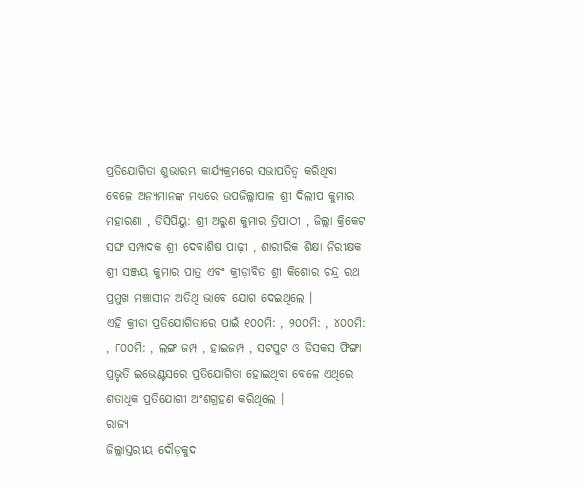ପ୍ରତିଯୋଗିତା ଶୁଭାରମ୍ଭ କାର୍ଯ୍ୟକ୍ରମରେ ସଭାପତିତ୍ୱ କରିଥିବା ବେଳେ ଅନ୍ୟମାନଙ୍କ ମଧ୍ୟରେ ଉପଜିଲ୍ଲାପାଳ ଶ୍ରୀ ଦିଲୀପ କୁମାର ମହାରଣା , ଡିସିପିୟୁ: ଶ୍ରୀ ଅରୁଣ କୁମାର ତ୍ରିପାଠୀ , ଜିଲ୍ଲା କ୍ରିକେଟ ସଙ୍ଘ ସମ୍ପାଦକ ଶ୍ରୀ ଦେବାଶିଷ ପାଢ଼ୀ , ଶାରୀରିକ ଶିକ୍ଷା ନିରୀକ୍ଷକ ଶ୍ରୀ ସଞ୍ଜୟ କୁମାର ପାତ୍ର ଏବଂ କ୍ରୀଡ଼ାବିତ ଶ୍ରୀ କିଶୋର ଚନ୍ଦ୍ର ରଥ ପ୍ରମୁଖ ମଞ୍ଚାସୀନ ଅତିଥି ଭାବେ ଯୋଗ ଦେଇଥିଲେ ।
ଏହି କ୍ରୀଡା ପ୍ରତିଯୋଗିତାରେ ପାଇଁ ୧୦୦ମି: , ୨୦୦ମି: , ୪୦୦ମି: , ୮୦୦ମି: , ଲଙ୍ଗ ଜମ୍ପ , ହାଇଜମ୍ପ , ସଟପୁଟ ଓ ଡିସକସ ଫିଙ୍ଗା ପ୍ରଭୃତି ଇଭେଣ୍ଟସରେ ପ୍ରତିଯୋଗିତା ହୋଇଥିବା ବେଳେ ଏଥିରେ ଶତାଧିକ ପ୍ରତିଯୋଗୀ ଅଂଶଗ୍ରହଣ କରିଥିଲେ ।
ରାଜ୍ୟ
ଜିଲ୍ଲାସ୍ତରୀୟ ଦୌଡ଼କୁଦ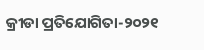କ୍ରୀଡା ପ୍ରତିଯୋଗିତା-୨୦୨୧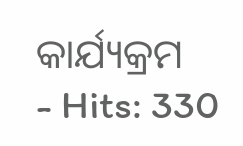କାର୍ଯ୍ୟକ୍ରମ
- Hits: 330